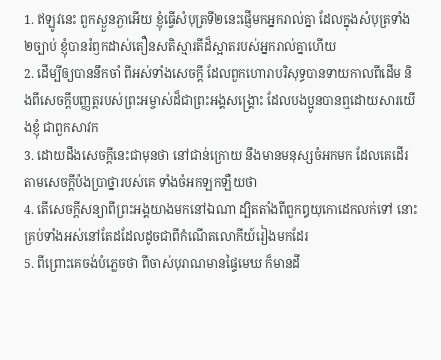1. ឥឡូវនេះ ពួកស្ងួនភ្ងាអើយ ខ្ញុំធ្វើសំបុត្រទី២នេះផ្ញើមកអ្នករាល់គ្នា ដែលក្នុងសំបុត្រទាំង២ច្បាប់ ខ្ញុំបានរំឭកដាស់តឿនសតិស្មារតីដ៏ស្អាតរបស់អ្នករាល់គ្នាហើយ
2. ដើម្បីឲ្យបាននឹកចាំ ពីអស់ទាំងសេចក្តី ដែលពួកហោរាបរិសុទ្ធបានទាយកាលពីដើម និងពីសេចក្តីបញ្ញត្តរបស់ព្រះអម្ចាស់ដ៏ជាព្រះអង្គសង្គ្រោះ ដែលបងប្អូនបានឮដោយសារយើងខ្ញុំ ជាពួកសាវក
3. ដោយដឹងសេចក្តីនេះជាមុនថា នៅជាន់ក្រោយ នឹងមានមនុស្សចំអកមក ដែលគេដើរតាមសេចក្តីប៉ងប្រាថ្នារបស់គេ ទាំងចំអកឡកឡឺយថា
4. តើសេចក្តីសន្យាពីព្រះអង្គយាងមកនៅឯណា ដ្បិតតាំងពីពួកឰយុកោដេកលក់ទៅ នោះគ្រប់ទាំងអស់នៅតែដដែលដូចជាពីកំណើតលោកីយ៍រៀងមកដែរ
5. ពីព្រោះគេចង់បំភ្លេចថា ពីចាស់បុរាណមានផ្ទៃមេឃ ក៏មានដី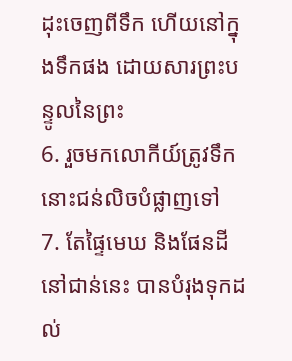ដុះចេញពីទឹក ហើយនៅក្នុងទឹកផង ដោយសារព្រះបន្ទូលនៃព្រះ
6. រួចមកលោកីយ៍ត្រូវទឹកនោះជន់លិចបំផ្លាញទៅ
7. តែផ្ទៃមេឃ និងផែនដីនៅជាន់នេះ បានបំរុងទុកដល់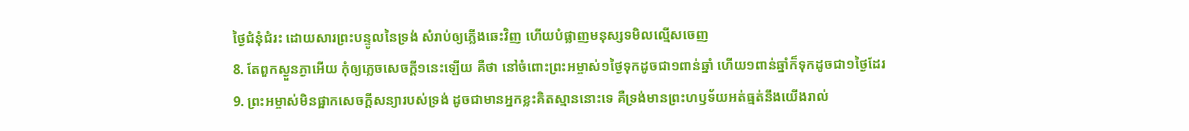ថ្ងៃជំនុំជំរះ ដោយសារព្រះបន្ទូលនៃទ្រង់ សំរាប់ឲ្យភ្លើងឆេះវិញ ហើយបំផ្លាញមនុស្សទមិលល្មើសចេញ
8. តែពួកស្ងួនភ្ងាអើយ កុំឲ្យភ្លេចសេចក្តី១នេះឡើយ គឺថា នៅចំពោះព្រះអម្ចាស់១ថ្ងៃទុកដូចជា១ពាន់ឆ្នាំ ហើយ១ពាន់ឆ្នាំក៏ទុកដូចជា១ថ្ងៃដែរ
9. ព្រះអម្ចាស់មិនផ្អាកសេចក្តីសន្យារបស់ទ្រង់ ដូចជាមានអ្នកខ្លះគិតស្មាននោះទេ គឺទ្រង់មានព្រះហឫទ័យអត់ធ្មត់នឹងយើងរាល់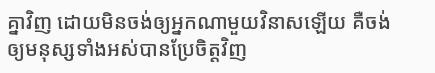គ្នាវិញ ដោយមិនចង់ឲ្យអ្នកណាមួយវិនាសឡើយ គឺចង់ឲ្យមនុស្សទាំងអស់បានប្រែចិត្តវិញ